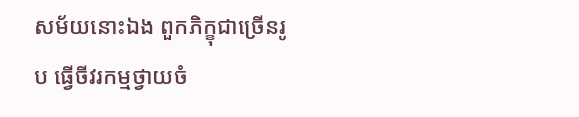សម័យនោះឯង ពួកភិក្ខុជាច្រើនរូប ធ្វើចីវរកម្មថ្វាយចំ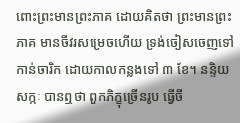ពោះព្រះមានព្រះភាគ ដោយគិតថា ព្រះមានព្រះភាគ មានចីវរសម្រេចហើយ ទ្រង់ចៀសចេញទៅកាន់ចារិក ដោយកាលកន្លងទៅ ៣ ខែ។ នន្ទិយសក្កៈ បានឮថា ពួកភិក្ខុច្រើនរូប ធ្វើចី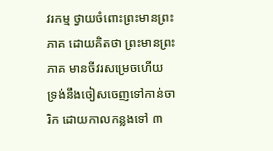វរកម្ម ថ្វាយចំពោះព្រះមានព្រះភាគ ដោយគិតថា ព្រះមានព្រះភាគ មានចីវរសម្រេចហើយ ទ្រង់នឹងចៀសចេញទៅកាន់ចារិក ដោយកាលកន្លងទៅ ៣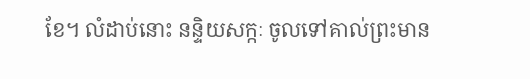ខែ។ លំដាប់នោះ នន្ទិយសក្កៈ ចូលទៅគាល់ព្រះមាន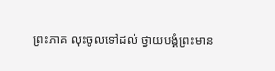ព្រះភាគ លុះចូលទៅដល់ ថ្វាយបង្គំព្រះមាន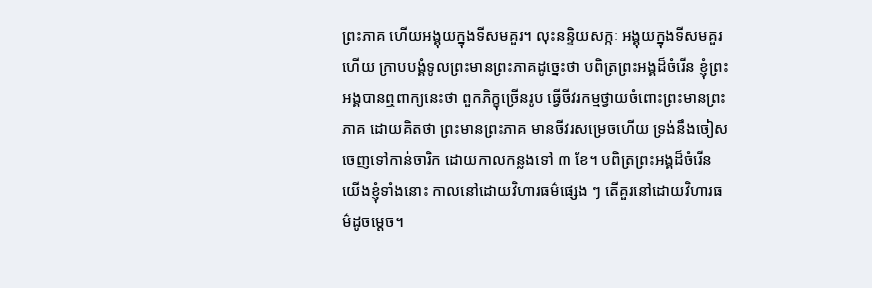ព្រះភាគ ហើយអង្គុយក្នុងទីសមគួរ។ លុះនន្ទិយសក្កៈ អង្គុយក្នុងទីសមគួរហើយ ក្រាបបង្គំទូលព្រះមានព្រះភាគដូច្នេះថា បពិត្រព្រះអង្គដ៏ចំរើន ខ្ញុំព្រះអង្គបានឮពាក្យនេះថា ពួកភិក្ខុច្រើនរូប ធ្វើចីវរកម្មថ្វាយចំពោះព្រះមានព្រះភាគ ដោយគិតថា ព្រះមានព្រះភាគ មានចីវរសម្រេចហើយ ទ្រង់នឹងចៀសចេញទៅកាន់ចារិក ដោយកាលកន្លងទៅ ៣ ខែ។ បពិត្រព្រះអង្គដ៏ចំរើន យើងខ្ញុំទាំងនោះ កាលនៅដោយវិហារធម៌ផ្សេង ៗ តើគួរនៅដោយវិហារធម៌ដូចម្តេច។